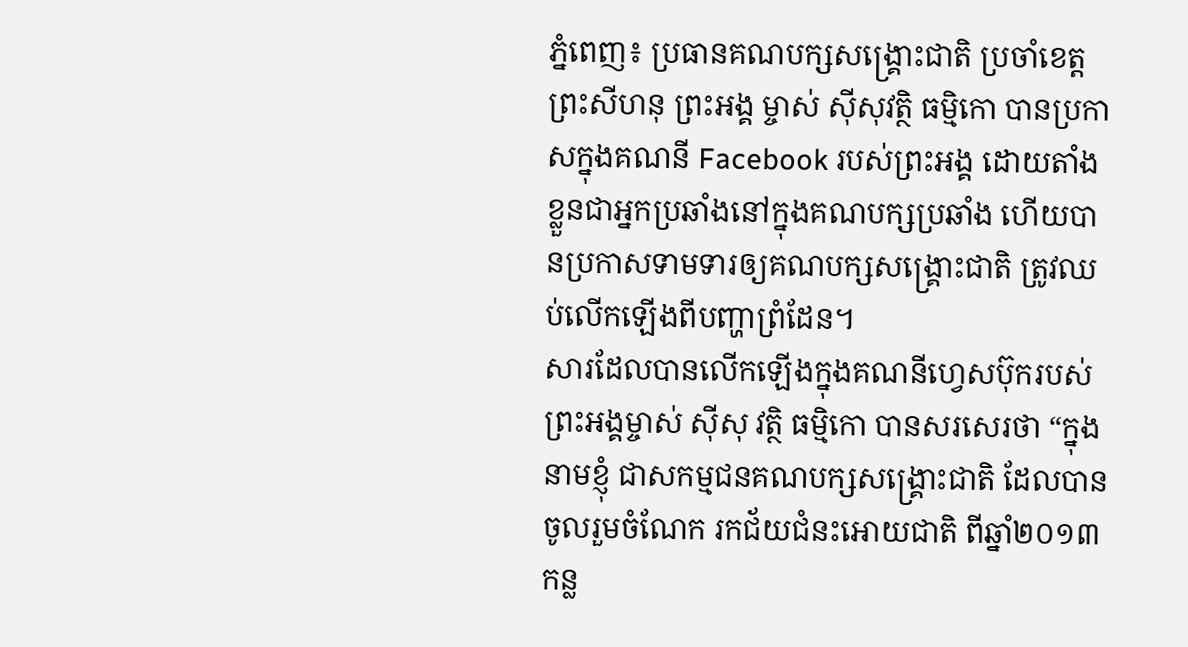ភ្នំពេញ៖ ប្រធានគណបក្សសង្គ្រោះជាតិ ប្រចាំខេត្តព្រះសីហនុ ព្រះអង្គ ម្ចាស់ ស៊ីសុវត្ថិ ធម្មិកោ បានប្រកាសក្នុងគណនី Facebook របស់ព្រះអង្គ ដោយតាំងខ្លួនជាអ្នកប្រឆាំងនៅក្នុងគណបក្សប្រឆាំង ហើយបានប្រកាសទាមទារឲ្យគណបក្សសង្គ្រោះជាតិ ត្រូវឈប់លើកឡើងពីបញ្ហាព្រំដែន។
សារដែលបានលើកឡើងក្នុងគណនីហ្វេសប៊ុករបស់ព្រះអង្គម្ចាស់ ស៊ីសុ វត្ថិ ធម្មិកោ បានសរសេរថា “ក្នុងនាមខ្ញុំ ជាសកម្មជនគណបក្សសង្គ្រោះជាតិ ដែលបានចូលរួមចំណែក រកជ័យជំនះអោយជាតិ ពីឆ្នាំ២០១៣ កន្ល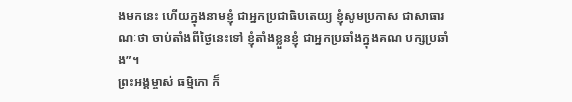ងមកនេះ ហើយក្នុងនាមខ្ញុំ ជាអ្នកប្រជាធិបតេយ្យ ខ្ញុំសូមប្រកាស ជាសាធារណៈថា ចាប់តាំងពីថ្ងៃនេះទៅ ខ្ញុំតាំងខ្លួនខ្ញុំ ជាអ្នកប្រឆាំងក្នុងគណ បក្សប្រឆាំង”។
ព្រះអង្គម្ចាស់ ធម្មិកោ ក៏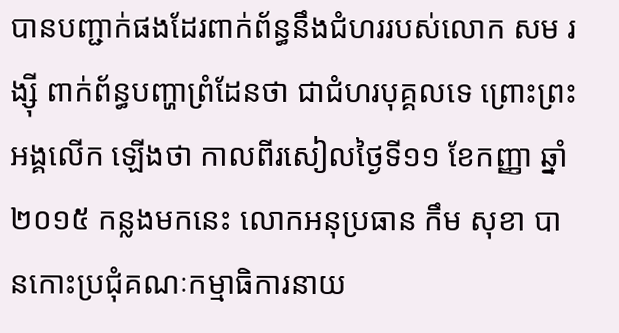បានបញ្ជាក់ផងដែរពាក់ព័ន្ធនឹងជំហររបស់លោក សម រង្ស៊ី ពាក់ព័ន្ធបញ្ហាព្រំដែនថា ជាជំហរបុគ្គលទេ ព្រោះព្រះអង្គលើក ឡើងថា កាលពីរសៀលថ្ងៃទី១១ ខែកញ្ញា ឆ្នាំ២០១៥ កន្លងមកនេះ លោកអនុប្រធាន កឹម សុខា បានកោះប្រជុំគណៈកម្មាធិការនាយ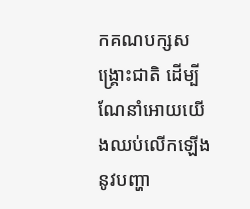កគណបក្សសង្គ្រោះជាតិ ដើម្បីណែនាំអោយយើងឈប់លើកឡើងនូវបញ្ហា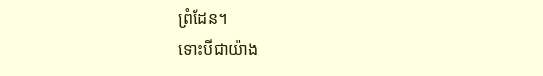ព្រំដែន។
ទោះបីជាយ៉ាង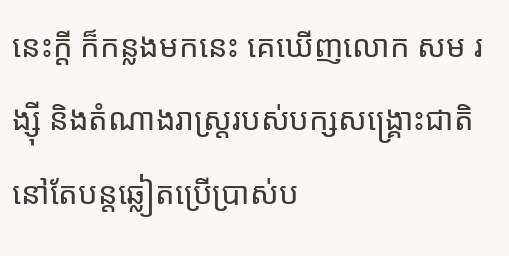នេះក្តី ក៏កន្លងមកនេះ គេឃើញលោក សម រង្ស៊ី និងតំណាងរាស្ត្ររបស់បក្សសង្គ្រោះជាតិនៅតែបន្តឆ្លៀតប្រើប្រាស់ប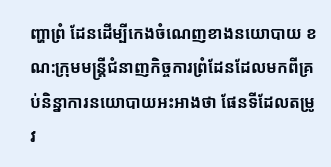ញ្ហាព្រំ ដែនដើម្បីកេងចំណេញខាងនយោបាយ ខណ:ក្រុមមន្ត្រីជំនាញកិច្ចការព្រំដែនដែលមកពីគ្រប់និន្នាការនយោបាយអះអាងថា ផែនទីដែលតម្រូវ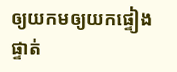ឲ្យយកមឲ្យយកផ្ទៀងផ្ទាត់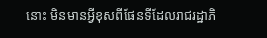នោះ មិនមានអ្វីខុសពីផែនទីដែលរាជរដ្ឋាភិ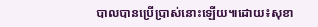បាលបានប្រើប្រាស់នោះឡើយ៕ដោយ៖សុខា